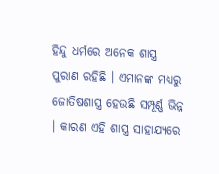ହିନ୍ଦୁ ଧର୍ମରେ ଅନେକ ଶାସ୍ତ୍ର ପୁରାଣ ରହିଛି । ଏମାନଙ୍କ ମଧ୍ୟରୁ ଜୋତିଷଶାସ୍ତ୍ର ହେଉଛି ସମ୍ପୂର୍ଣ୍ଣ ଭିନ୍ନ । କାରଣ ଏହି ଶାସ୍ତ୍ର ସାହାଯ୍ୟରେ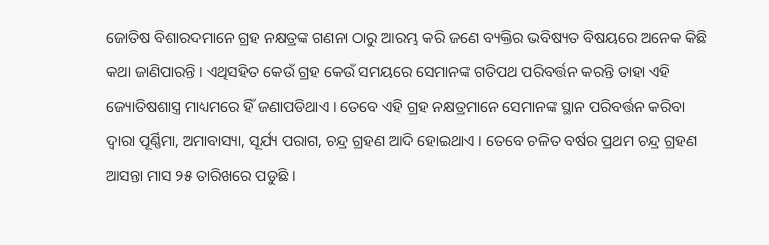ଜୋତିଷ ବିଶାରଦମାନେ ଗ୍ରହ ନକ୍ଷତ୍ରଙ୍କ ଗଣନା ଠାରୁ ଆରମ୍ଭ କରି ଜଣେ ବ୍ୟକ୍ତିର ଭବିଷ୍ୟତ ବିଷୟରେ ଅନେକ କିଛି କଥା ଜାଣିପାରନ୍ତି । ଏଥିସହିତ କେଉଁ ଗ୍ରହ କେଉଁ ସମୟରେ ସେମାନଙ୍କ ଗତିପଥ ପରିବର୍ତ୍ତନ କରନ୍ତି ତାହା ଏହି ଜ୍ୟୋତିଷଶାସ୍ତ୍ର ମାଧ୍ୟମରେ ହିଁ ଜଣାପଡିଥାଏ । ତେବେ ଏହି ଗ୍ରହ ନକ୍ଷତ୍ରମାନେ ସେମାନଙ୍କ ସ୍ଥାନ ପରିବର୍ତ୍ତନ କରିବା ଦ୍ୱାରା ପୂର୍ଣ୍ଣିମା, ଅମାବାସ୍ୟା, ସୂର୍ଯ୍ୟ ପରାଗ, ଚନ୍ଦ୍ର ଗ୍ରହଣ ଆଦି ହୋଇଥାଏ । ତେବେ ଚଳିତ ବର୍ଷର ପ୍ରଥମ ଚନ୍ଦ୍ର ଗ୍ରହଣ ଆସନ୍ତା ମାସ ୨୫ ତାରିଖରେ ପଡୁଛି ।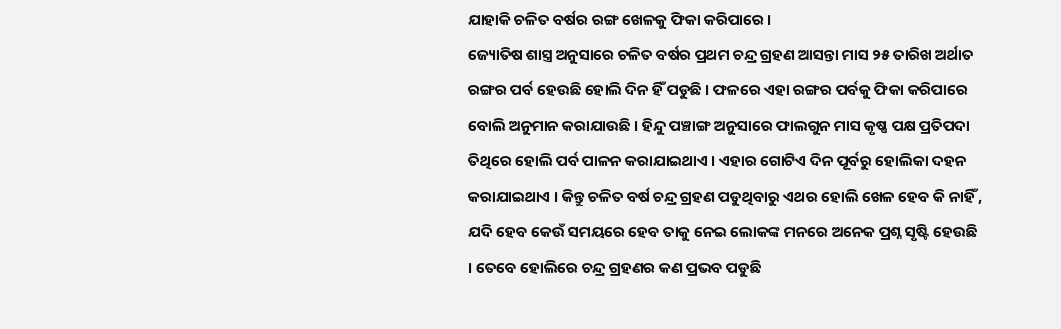ଯାହାକି ଚଳିତ ବର୍ଷର ରଙ୍ଗ ଖେଳକୁ ଫିକା କରିପାରେ ।
ଜ୍ୟୋତିଷ ଶାସ୍ତ୍ର ଅନୁସାରେ ଚଳିତ ବର୍ଷର ପ୍ରଥମ ଚନ୍ଦ୍ର ଗ୍ରହଣ ଆସନ୍ତା ମାସ ୨୫ ତାରିଖ ଅର୍ଥାତ ରଙ୍ଗର ପର୍ବ ହେଉଛି ହୋଲି ଦିନ ହିଁ ପଡୁଛି । ଫଳରେ ଏହା ରଙ୍ଗର ପର୍ବକୁ ଫିକା କରିପାରେ ବୋଲି ଅନୁମାନ କରାଯାଉଛି । ହିନ୍ଦୁ ପଞ୍ଚାଙ୍ଗ ଅନୁସାରେ ଫାଲଗୁନ ମାସ କୃଷ୍ଣ ପକ୍ଷ ପ୍ରତିପଦା ତିଥିରେ ହୋଲି ପର୍ବ ପାଳନ କରାଯାଇଥାଏ । ଏହାର ଗୋଟିଏ ଦିନ ପୂର୍ବରୁ ହୋଲିକା ଦହନ କରାଯାଇଥାଏ । କିନ୍ତୁ ଚଳିତ ବର୍ଷ ଚନ୍ଦ୍ର ଗ୍ରହଣ ପଡୁଥିବାରୁ ଏଥର ହୋଲି ଖେଳ ହେବ କି ନାହିଁ , ଯଦି ହେବ କେଉଁ ସମୟରେ ହେବ ତାକୁ ନେଇ ଲୋକଙ୍କ ମନରେ ଅନେକ ପ୍ରଶ୍ନ ସୃଷ୍ଟି ହେଉଛି । ତେବେ ହୋଲିରେ ଚନ୍ଦ୍ର ଗ୍ରହଣର କଣ ପ୍ରଭବ ପଡୁଛି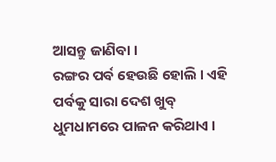ଆସନ୍ତୁ ଜାଣିବା ।
ରଙ୍ଗର ପର୍ବ ହେଉଛି ହୋଲି । ଏହି ପର୍ବକୁ ସାରା ଦେଶ ଖୁବ୍ ଧୁମଧାମରେ ପାଳନ କରିଥାଏ ।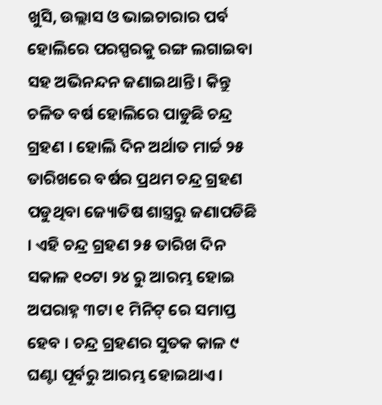ଖୁସି, ଉଲ୍ଲାସ ଓ ଭାଇଚାରାର ପର୍ବ ହୋଲିରେ ପରସ୍ପରକୁ ରଙ୍ଗ ଲଗାଇବା ସହ ଅଭିନନ୍ଦନ ଜଣାଇଥାନ୍ତି । କିନ୍ତୁ ଚଳିତ ବର୍ଷ ହୋଲିରେ ପାଡୁଛି ଚନ୍ଦ୍ର ଗ୍ରହଣ । ହୋଲି ଦିନ ଅର୍ଥାତ ମାର୍ଚ୍ଚ ୨୫ ତାରିଖରେ ବର୍ଷର ପ୍ରଥମ ଚନ୍ଦ୍ର ଗ୍ରହଣ ପଡୁଥିବା ଜ୍ୟୋତିଷ ଶାସ୍ତ୍ରରୁ ଜଣାପଡିଛି । ଏହି ଚନ୍ଦ୍ର ଗ୍ରହଣ ୨୫ ତାରିଖ ଦିନ ସକାଳ ୧୦ଟା ୨୪ ରୁ ଆରମ୍ଭ ହୋଇ ଅପରାହ୍ନ ୩ଟା ୧ ମିନିଟ୍ ରେ ସମାପ୍ତ ହେବ । ଚନ୍ଦ୍ର ଗ୍ରହଣର ସୁତକ କାଳ ୯ ଘଣ୍ଟା ପୂର୍ବରୁ ଆରମ୍ଭ ହୋଇଥାଏ ।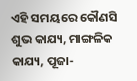ଏହି ସମୟରେ କୌଣସି ଶୁଭ କାଯ୍ୟ, ମାଙ୍ଗଳିକ କାଯ୍ୟ, ପୂଜା-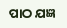ପାଠ ଯଜ୍ଞ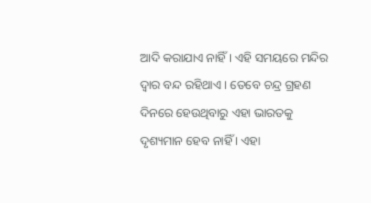ଆଦି କରାଯାଏ ନାହିଁ । ଏହି ସମୟରେ ମନ୍ଦିର ଦ୍ୱାର ବନ୍ଦ ରହିଥାଏ । ତେବେ ଚନ୍ଦ୍ର ଗ୍ରହଣ ଦିନରେ ହେଉଥିବାରୁ ଏହା ଭାରତକୁ ଦୃଶ୍ୟମାନ ହେବ ନାହିଁ । ଏହା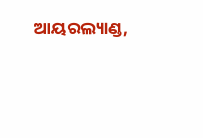ଆୟରଲ୍ୟାଣ୍ଡ,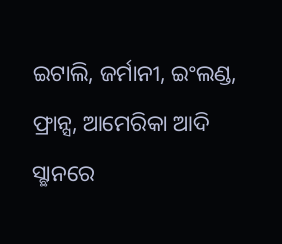ଇଟାଲି, ଜର୍ମାନୀ, ଇଂଲଣ୍ଡ, ଫ୍ରାନ୍ସ, ଆମେରିକା ଆଦି ସ୍ଛାନରେ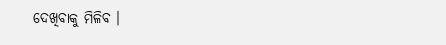ଦେଖିବାକୁ ମିଳିବ ।